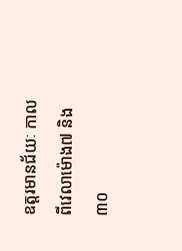ឧត្តរមានជ័យៈ កាលពីវេលាម៉ោង៧ និង៣០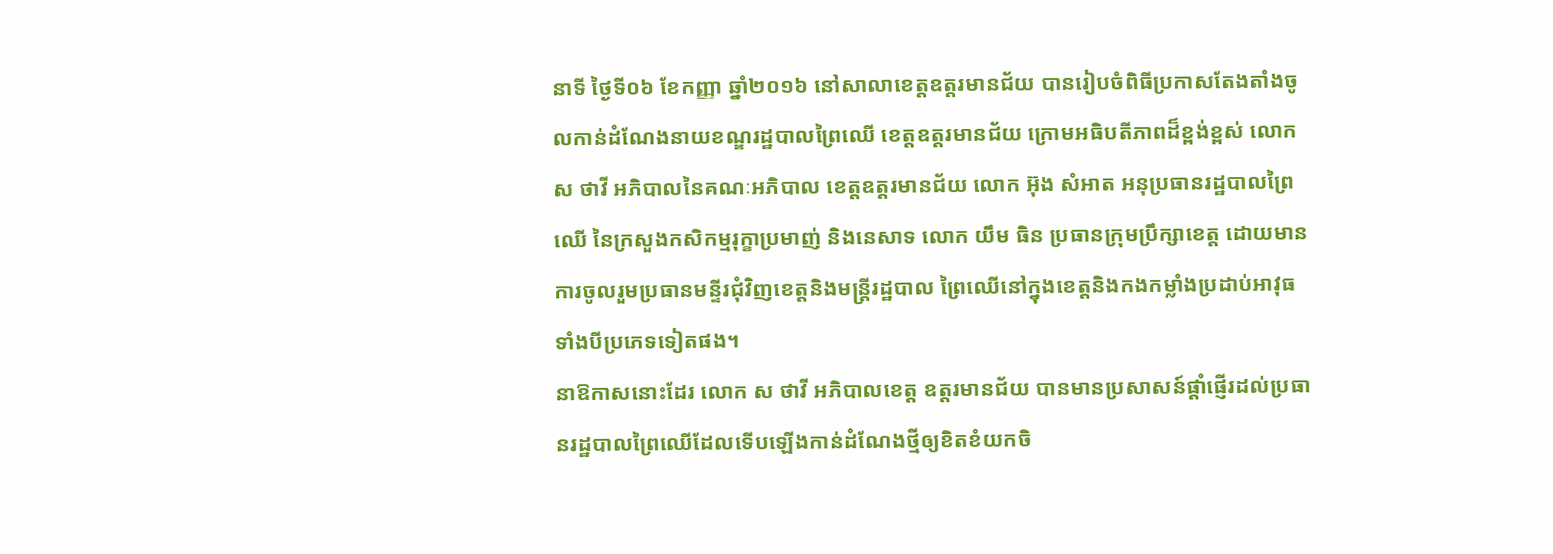នាទី ថ្ងៃទី០៦ ខែកញ្ញា ឆ្នាំ២០១៦ នៅសាលាខេត្តឧត្តរមានជ័យ បានរៀបចំពិធីប្រកាសតែងតាំងចូលកាន់ដំណែងនាយខណ្ឌរដ្ឋបាលព្រៃឈើ ខេត្តឧត្តរមានជ័យ ក្រោមអធិបតីភាពដ៏ខ្ពង់ខ្ពស់ លោក ស ថាវី អភិបាលនៃគណៈអភិបាល ខេត្តឧត្តរមានជ័យ លោក អ៊ុង សំអាត អនុប្រធានរដ្ឋបាលព្រៃឈើ នៃក្រសួងកសិកម្មរុក្ខាប្រមាញ់ និងនេសាទ លោក យឹម ធិន ប្រធានក្រុមប្រឹក្សាខេត្ត ដោយមានការចូលរួមប្រធានមន្ទីរជុំវិញខេត្តនិងមន្ត្រីរដ្ឋបាល ព្រៃឈើនៅក្នុងខេត្តនិងកងកម្លាំងប្រដាប់អាវុធទាំងបីប្រភេទទៀតផង។
នាឱកាសនោះដែរ លោក ស ថាវី អភិបាលខេត្ត ឧត្តរមានជ័យ បានមានប្រសាសន៍ផ្តាំផ្ញើរដល់ប្រធានរដ្ឋបាលព្រៃឈើដែលទើបឡើងកាន់ដំណែងថ្មីឲ្យខិតខំយកចិ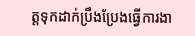ត្តទុកដាក់ប្រឹងប្រែងធ្វើការងា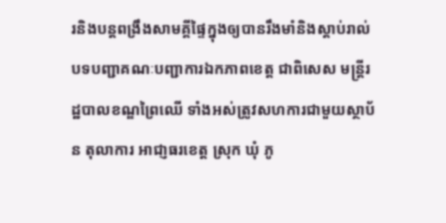រនិងបន្តពង្រឹងសាមគ្គីផ្ទៃក្នុងឲ្យបានរឹងមាំនិងស្តាប់រាល់បទបញ្ជាគណៈបញ្ជាការឯកភាពខេត្ត ជាពិសេស មន្ត្រីរដ្ឋបាលខណ្ឌព្រៃឈើ ទាំងអស់ត្រូវសហការជាមួយស្ថាប័ន តុលាការ អាជា្ញធរខេត្ត ស្រុក ឃុំ ភូ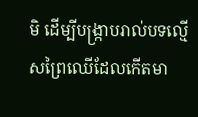មិ ដើម្បីបង្ក្រាបរាល់បទល្មើសព្រៃឈើដែលកើតមា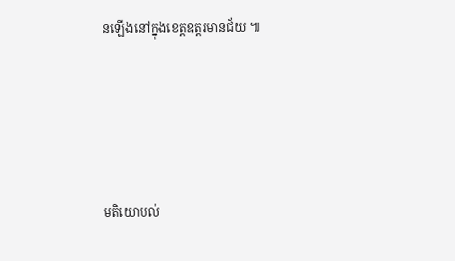នឡើងនៅក្នុងខេត្តឧត្តរមានជ័យ ៕






មតិយោបល់